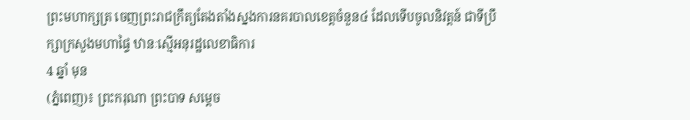ព្រះមហាក្សត្រ ចេញព្រះរាជក្រឹត្យតែងតាំងស្នងការនគរបាលខេត្តចំនួន៤ ដែលទើបចូលនិវត្តន៍ ជាទីប្រឹក្សាក្រសួងមហាផ្ទៃ ឋានៈស្មើអនុរដ្ឋលេខាធិការ
4 ឆ្នាំ មុន
(ភ្នំពេញ)៖ ព្រះករុណា ព្រះបាទ សម្តេច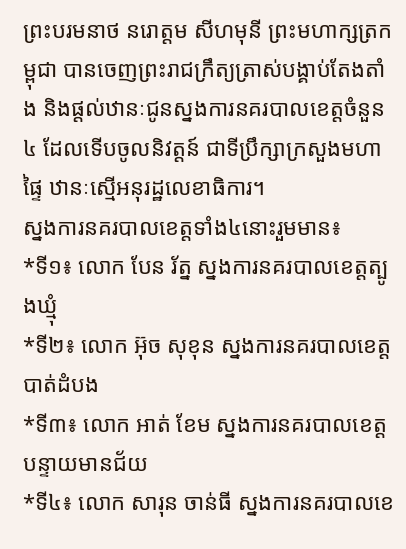ព្រះបរមនាថ នរោត្តម សីហមុនី ព្រះមហាក្សត្រកម្ពុជា បានចេញព្រះរាជក្រឹត្យត្រាស់បង្គាប់តែងតាំង និងផ្តល់ឋានៈជូនស្នងការនគរបាលខេត្តចំនួន៤ ដែលទើបចូលនិវត្តន៍ ជាទីប្រឹក្សាក្រសួងមហាផ្ទៃ ឋានៈស្មើអនុរដ្ឋលេខាធិការ។
ស្នងការនគរបាលខេត្តទាំង៤នោះរួមមាន៖
*ទី១៖ លោក បែន រ័ត្ន ស្នងការនគរបាលខេត្តត្បូងឃ្មុំ
*ទី២៖ លោក អ៊ុច សុខុន ស្នងការនគរបាលខេត្តបាត់ដំបង
*ទី៣៖ លោក អាត់ ខែម ស្នងការនគរបាលខេត្តបន្ទាយមានជ័យ
*ទី៤៖ លោក សារុន ចាន់ធី ស្នងការនគរបាលខេ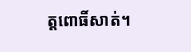ត្តពោធិ៍សាត់។